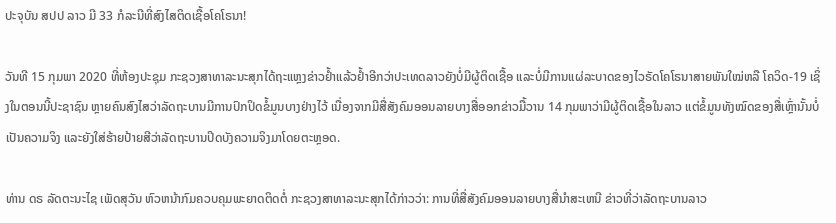ປະຈຸບັນ ສປປ ລາວ ມີ 33 ກໍລະນີທີ່ສົງໄສຕິດເຊື້ອໂຄໂຣນາ!

ວັນທີ 15 ກຸມພາ 2020 ທີ່ຫ້ອງປະຊຸມ ກະຊວງສາທາລະນະສຸກໄດ້ຖະແຫຼງຂ່າວຢໍ້າແລ້ວຢໍ້າອີກວ່າປະເທດລາວຍັງບໍ່ມີຜູ້ຕິດເຊື້ອ ແລະບໍ່ມີການແຜ່ລະບາດຂອງໄວຣັດໂຄໂຣນາສາຍພັນໃໝ່ຫລື ໂຄວິດ-19 ເຊິ່ງໃນຕອນນີ້ປະຊາຊົນ ຫຼາຍຄົນສົງໄສວ່າລັດຖະບານມີການປົກປິດຂໍ້ມູນບາງຢ່າງໄວ້ ເນື່ອງຈາກມີສື່ສັງຄົມອອນລາຍບາງສື່ອອກຂ່າວມື້ວານ 14 ກຸມພາວ່າມີຜູ້ຕິດເຊື້ອໃນລາວ ແຕ່ຂໍ້ມູນທັງໝົດຂອງສື່ເຫຼົ່ານັ້ນບໍ່ເປັນຄວາມຈິງ ແລະຍັງໃສ່ຮ້າຍປ້າຍສີວ່າລັດຖະບານປິດບັງຄວາມຈິງມາໂດຍຕະຫຼອດ.

ທ່ານ ດຣ ລັດຕະນະໄຊ ເພັດສຸວັນ ຫົວຫນ້າກົມຄວບຄຸມພະຍາດຕິດຕໍ່ ກະຊວງສາທາລະນະສຸກໄດ້ກ່າວວ່າ: ການທີ່ສື່ສັງຄົມອອນລາຍບາງສື່ນໍາສະເຫນີ ຂ່າວທີ່ວ່າລັດຖະບານລາວ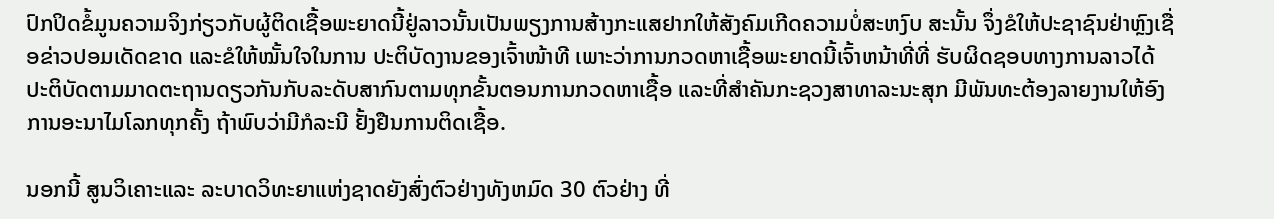ປົກປິດຂໍ້ມູນຄວາມຈິງກ່ຽວກັບຜູ້ຕິດເຊື້ອພະຍາດນີ້ຢູ່ລາວນັ້ນເປັນພຽງການສ້າງກະແສຢາກໃຫ້ສັງຄົມເກີດຄວາມບໍ່ສະຫງົບ ສະນັ້ນ ຈຶ່ງຂໍໃຫ້ປະຊາຊົນຢ່າຫຼົງເຊື່ອຂ່າວປອມເດັດຂາດ ແລະຂໍໃຫ້ໝັ້ນໃຈໃນການ ປະຕິບັດງານຂອງເຈົ້າໜ້າທີ ເພາະວ່າການກວດຫາເຊື້ອພະຍາດນີ້ເຈົ້າຫນ້າທີ່ທີ່ ຮັບຜິດຊອບທາງການລາວໄດ້ປະຕິບັດຕາມມາດຕະຖານດຽວກັນກັບລະດັບສາກົນຕາມທຸກຂັ້ນຕອນການກວດຫາເຊື້ອ ແລະທີ່ສໍາຄັນກະຊວງສາທາລະນະສຸກ ມີພັນທະຕ້ອງລາຍງານໃຫ້ອົງການອະນາໄມໂລກທຸກຄັ້ງ ຖ້າພົບວ່າມີກໍລະນີ ຢັ້ງຢືນການຕິດເຊື້ອ.

ນອກນີ້ ສູນວິເຄາະແລະ ລະບາດວິທະຍາແຫ່ງຊາດຍັງສົ່ງຕົວຢ່າງທັງຫມົດ 30 ຕົວຢ່າງ ທີ່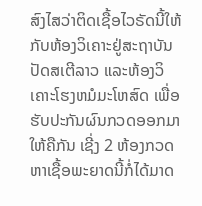ສົງໄສວ່າຕິດເຊື້ອໄວຣັດນີ້ໃຫ້ກັບຫ້ອງວິເຄາະຢູ່ສະຖາບັນ ປັດສເຕີລາວ ແລະຫ້ອງວິເຄາະໂຮງຫມໍມະໂຫສົດ ເພື່ອຮັບປະກັນຜົນກວດອອກມາໃຫ້ຄືກັນ ເຊີ່ງ 2 ຫ້ອງກວດຫາເຊື້ອພະຍາດນີ້ກໍ່ໄດ້ມາດ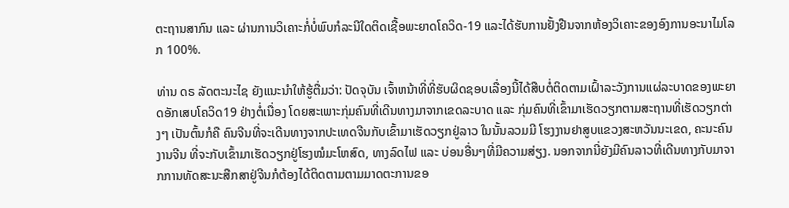ຕະຖານສາກົນ ແລະ ຜ່ານການວິເຄາະກໍ່ບໍ່ພົບກໍລະນີໃດຕິດເຊື້ອພະຍາດໂຄວິດ-19 ແລະໄດ້ຮັບການຢັ້ງຢືນຈາກຫ້ອງວິເຄາະຂອງອົງການອະນາໄມໂລກ 100%.

ທ່ານ ດຣ ລັດຕະນະໄຊ ຍັງແນະນຳໃຫ້ຮູ້ຕື່ມວ່າ: ປັດຈຸບັນ ເຈົ້າຫນ້າທີ່ທີ່ຮັບຜິດຊອບເລື່ອງນີ້ໄດ້ສືບຕໍ່ຕິດຕາມເຝົ້າລະວັງການແຜ່ລະບາດຂອງພະຍາດອັກເສບໂຄວິດ19 ຢ່າງຕໍ່ເນື່ອງ ໂດຍສະເພາະກຸ່ມຄົນທີ່ເດີນທາງມາຈາກເຂດລະບາດ ແລະ ກຸ່ມຄົນທີ່ເຂົ້າມາເຮັດວຽກຕາມສະຖານທີ່ເຮັດວຽກຕ່າງໆ ເປັນຕົ້ນກໍຄື ຄົນຈີນທີ່ຈະເດີນທາງຈາກປະເທດຈີນກັບເຂົ້າມາເຮັດວຽກຢູ່ລາວ ໃນນັ້ນລວມມີ ໂຮງງານຢາສູບແຂວງສະຫວັນນະເຂດ, ຄະນະຄົນງານຈີນ ທີ່ຈະກັບເຂົ້າມາເຮັດວຽກຢູ່ໂຮງໝໍມະໂຫສົດ, ທາງລົດໄຟ ແລະ ບ່ອນອື່ນໆທີ່ມີຄວາມສ່ຽງ. ນອກຈາກນີ່ຍັງມີຄົນລາວທີ່ເດີນທາງກັບມາຈາກການທັດສະນະສືກສາຢູ່ຈີນກໍຕ້ອງໄດ້ຕິດຕາມຕາມມາດຕະການຂອ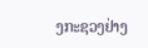ງກະຊວງຢ່າງ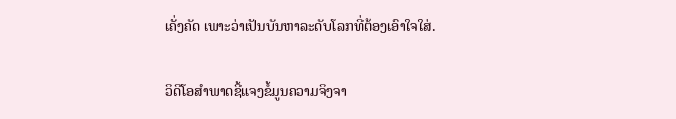ເຄັ່ງຄັດ ເພາະວ່າເປັນບັນຫາລະດັບໂລກທີ່ຕ້ອງເອົາໃຈໃສ່.

ວິດີໂອສຳພາດຊີ້ແຈງຂໍ້ມູນຄວາມຈິງຈາ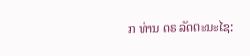ກ ທ່ານ ດຣ ລັດຕະນະໄຊ: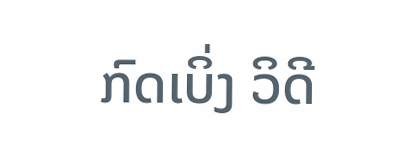ກົດເບິ່ງ ວິດີ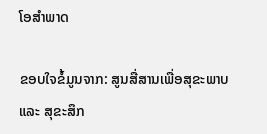ໂອສຳພາດ

ຂອບໃຈຂໍ້ມູນຈາກ: ສູນສື່ສານເພື່ອສຸຂະພາບ ແລະ ສຸຂະສຶກ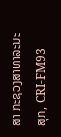ສາ ກະຊວງສາທາລະນະສຸກ, CRI-FM93